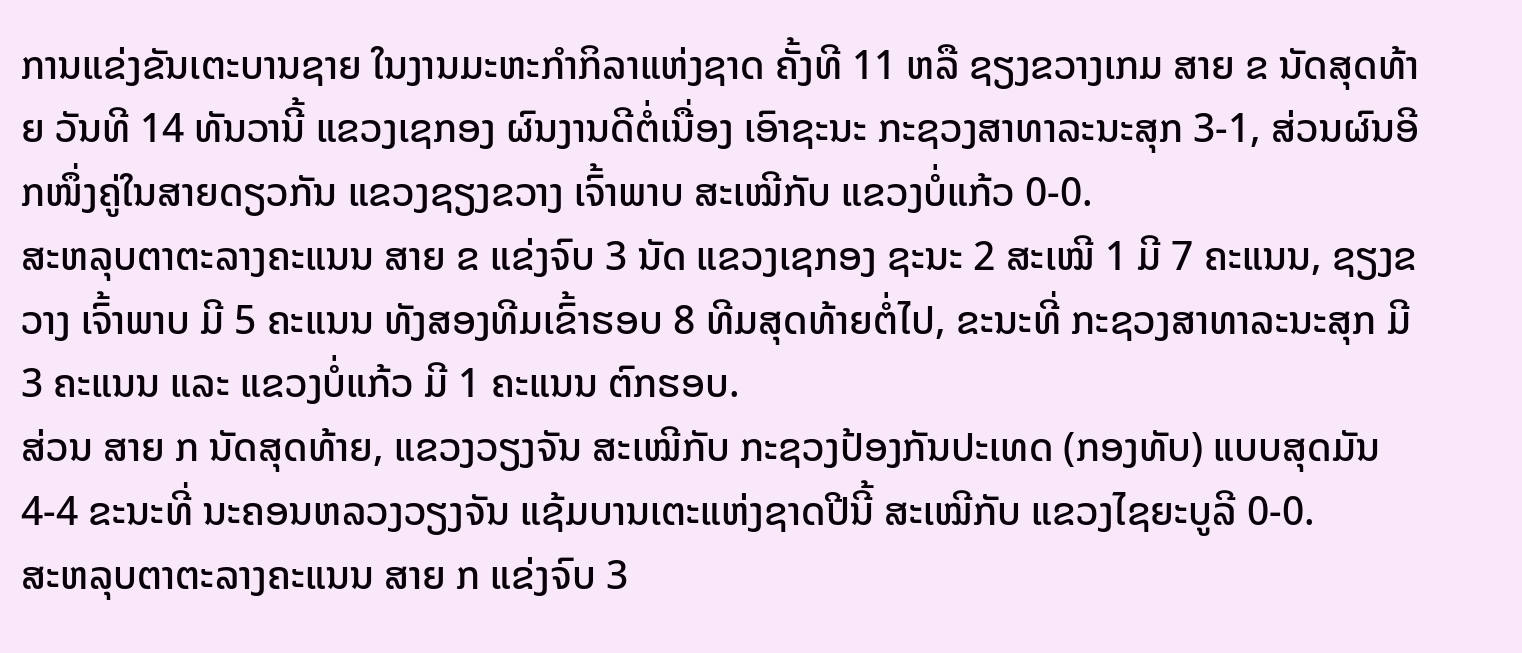ການແຂ່ງຂັນເຕະບານຊາຍ ໃນງານມະຫະກຳກິລາແຫ່ງຊາດ ຄັ້ງທີ 11 ຫລື ຊຽງຂວາງເກມ ສາຍ ຂ ນັດສຸດທ້າຍ ວັນທີ 14 ທັນວານີ້ ແຂວງເຊກອງ ຜົນງານດີຕໍ່ເນື່ອງ ເອົາຊະນະ ກະຊວງສາທາລະນະສຸກ 3-1, ສ່ວນຜົນອີກໜຶ່ງຄູ່ໃນສາຍດຽວກັນ ແຂວງຊຽງຂວາງ ເຈົ້າພາບ ສະເໝີກັບ ແຂວງບໍ່ແກ້ວ 0-0.
ສະຫລຸບຕາຕະລາງຄະແນນ ສາຍ ຂ ແຂ່ງຈົບ 3 ນັດ ແຂວງເຊກອງ ຊະນະ 2 ສະເໝີ 1 ມີ 7 ຄະແນນ, ຊຽງຂວາງ ເຈົ້າພາບ ມີ 5 ຄະແນນ ທັງສອງທີມເຂົ້າຮອບ 8 ທີມສຸດທ້າຍຕໍ່ໄປ, ຂະນະທີ່ ກະຊວງສາທາລະນະສຸກ ມີ 3 ຄະແນນ ແລະ ແຂວງບໍ່ແກ້ວ ມີ 1 ຄະແນນ ຕົກຮອບ.
ສ່ວນ ສາຍ ກ ນັດສຸດທ້າຍ, ແຂວງວຽງຈັນ ສະເໝີກັບ ກະຊວງປ້ອງກັນປະເທດ (ກອງທັບ) ແບບສຸດມັນ 4-4 ຂະນະທີ່ ນະຄອນຫລວງວຽງຈັນ ແຊ້ມບານເຕະແຫ່ງຊາດປີນີ້ ສະເໝີກັບ ແຂວງໄຊຍະບູລີ 0-0.
ສະຫລຸບຕາຕະລາງຄະແນນ ສາຍ ກ ແຂ່ງຈົບ 3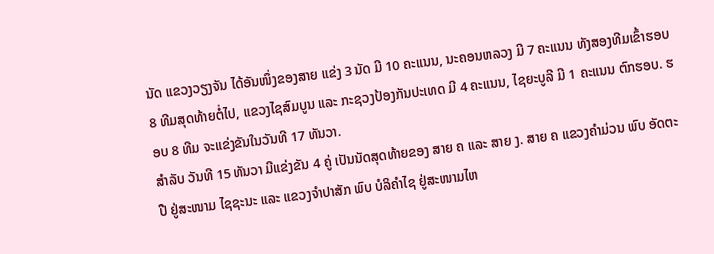ນັດ ແຂວງວຽງຈັນ ໄດ້ອັນໜຶ່ງຂອງສາຍ ແຂ່ງ 3 ນັດ ມີ 10 ຄະແນນ, ນະຄອນຫລວງ ມີ 7 ຄະແນນ ທັງສອງທີມເຂົ້າຮອບ 8 ທີມສຸດທ້າຍຕໍ່ໄປ, ແຂວງໄຊສົມບູນ ແລະ ກະຊວງປ້ອງກັນປະເທດ ມີ 4 ຄະແນນ, ໄຊຍະບູລີ ມີ 1 ຄະແນນ ຕົກຮອບ. ຮອບ 8 ທີມ ຈະແຂ່ງຂັນໃນວັນທີ 17 ທັນວາ.
ສຳລັບ ວັນທີ 15 ທັນວາ ມີແຂ່ງຂັນ 4 ຄູ່ ເປັນນັດສຸດທ້າຍຂອງ ສາຍ ຄ ແລະ ສາຍ ງ. ສາຍ ຄ ແຂວງຄຳມ່ວນ ພົບ ອັດຕະປື ຢູ່ສະໜາມ ໄຊຊະນະ ແລະ ແຂວງຈຳປາສັກ ພົບ ບໍລິຄຳໄຊ ຢູ່ສະໜາມໄຫ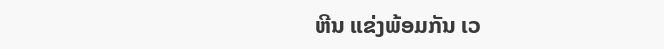ຫີນ ແຂ່ງພ້ອມກັນ ເວ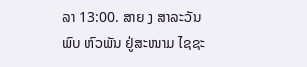ລາ 13:00. ສາຍ ງ ສາລະວັນ ພົບ ຫົວພັນ ຢູ່ສະໜາມ ໄຊຊະ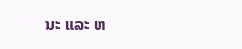ນະ ແລະ ຫ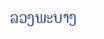ລວງພະບາງ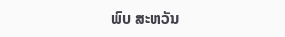ພົບ ສະຫວັນ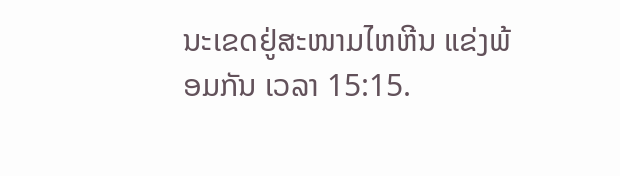ນະເຂດຢູ່ສະໜາມໄຫຫີນ ແຂ່ງພ້ອມກັນ ເວລາ 15:15.